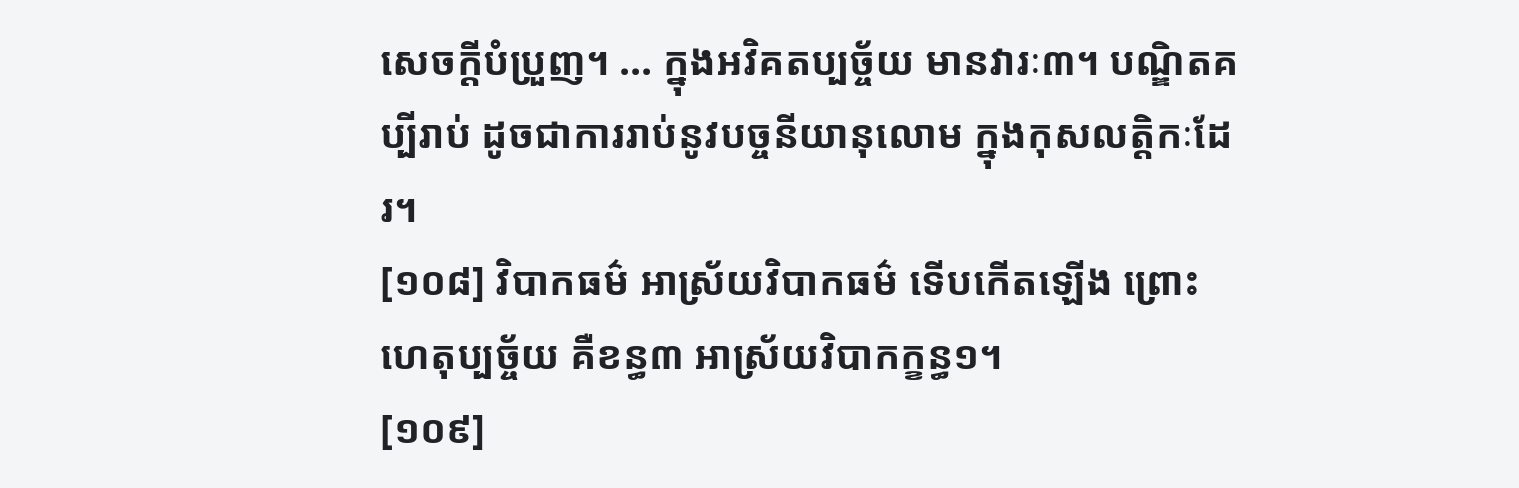សេចក្តីបំប្រួញ។ ... ក្នុងអវិគតប្បច្ច័យ មានវារៈ៣។ បណ្ឌិតគប្បីរាប់ ដូចជាការរាប់នូវបច្ចនីយានុលោម ក្នុងកុសលត្តិកៈដែរ។
[១០៨] វិបាកធម៌ អាស្រ័យវិបាកធម៌ ទើបកើតឡើង ព្រោះហេតុប្បច្ច័យ គឺខន្ធ៣ អាស្រ័យវិបាកក្ខន្ធ១។
[១០៩]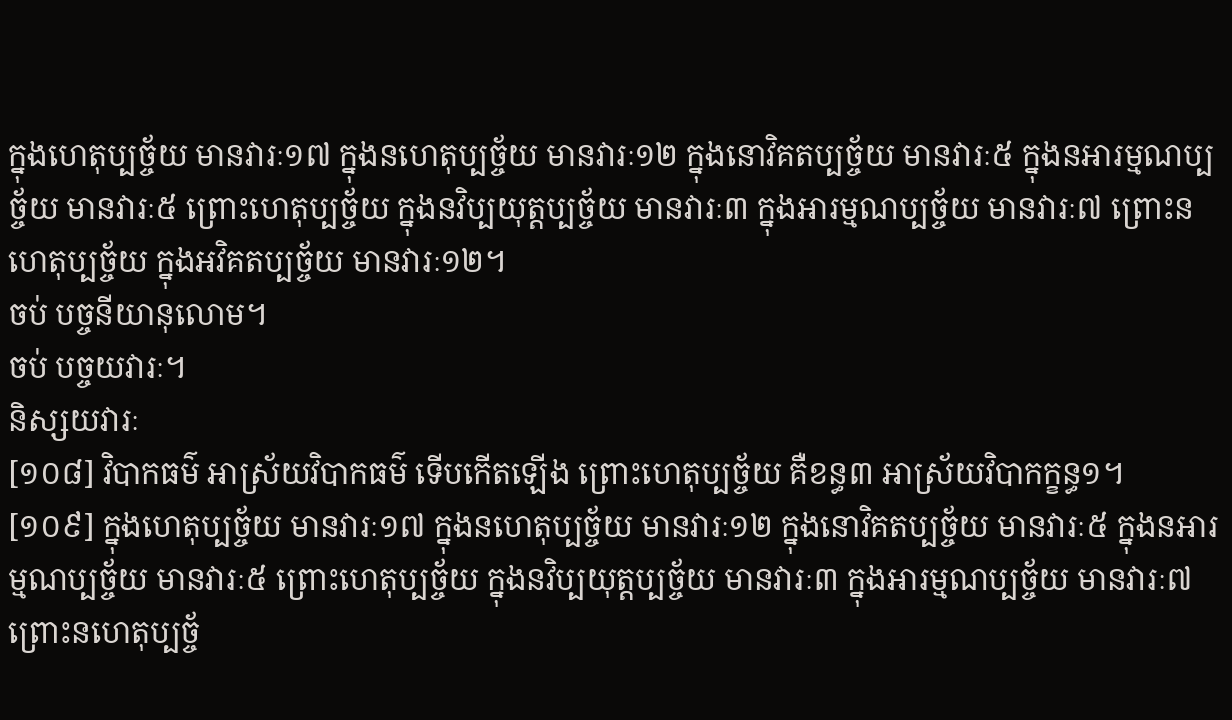ក្នុងហេតុប្បច្ច័យ មានវារៈ១៧ ក្នុងនហេតុប្បច្ច័យ មានវារៈ១២ ក្នុងនោវិគតប្បច្ច័យ មានវារៈ៥ ក្នុងនអារម្មណប្បច្ច័យ មានវារៈ៥ ព្រោះហេតុប្បច្ច័យ ក្នុងនវិប្បយុត្តប្បច្ច័យ មានវារៈ៣ ក្នុងអារម្មណប្បច្ច័យ មានវារៈ៧ ព្រោះនហេតុប្បច្ច័យ ក្នុងអវិគតប្បច្ច័យ មានវារៈ១២។
ចប់ បច្ចនីយានុលោម។
ចប់ បច្ចយវារៈ។
និស្សយវារៈ
[១០៨] វិបាកធម៌ អាស្រ័យវិបាកធម៌ ទើបកើតឡើង ព្រោះហេតុប្បច្ច័យ គឺខន្ធ៣ អាស្រ័យវិបាកក្ខន្ធ១។
[១០៩] ក្នុងហេតុប្បច្ច័យ មានវារៈ១៧ ក្នុងនហេតុប្បច្ច័យ មានវារៈ១២ ក្នុងនោវិគតប្បច្ច័យ មានវារៈ៥ ក្នុងនអារម្មណប្បច្ច័យ មានវារៈ៥ ព្រោះហេតុប្បច្ច័យ ក្នុងនវិប្បយុត្តប្បច្ច័យ មានវារៈ៣ ក្នុងអារម្មណប្បច្ច័យ មានវារៈ៧ ព្រោះនហេតុប្បច្ច័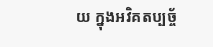យ ក្នុងអវិគតប្បច្ច័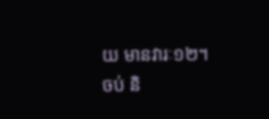យ មានវារៈ១២។
ចប់ និ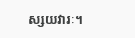ស្សយវារៈ។